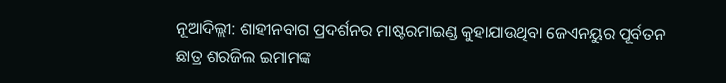ନୂଆଦିଲ୍ଲୀ: ଶାହୀନବାଗ ପ୍ରଦର୍ଶନର ମାଷ୍ଟରମାଇଣ୍ଡ କୁହାଯାଉଥିବା ଜେଏନୟୁର ପୂର୍ବତନ ଛାତ୍ର ଶରଜିଲ ଇମାମଙ୍କ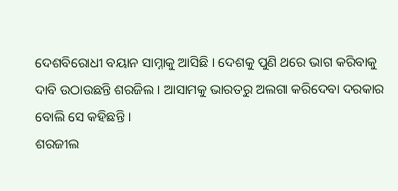ଦେଶବିରୋଧୀ ବୟାନ ସାମ୍ନାକୁ ଆସିଛି । ଦେଶକୁ ପୁଣି ଥରେ ଭାଗ କରିବାକୁ ଦାବି ଉଠାଉଛନ୍ତି ଶରଜିଲ । ଆସାମକୁ ଭାରତରୁ ଅଲଗା କରିଦେବା ଦରକାର ବୋଲି ସେ କହିଛନ୍ତି ।
ଶରଜୀଲ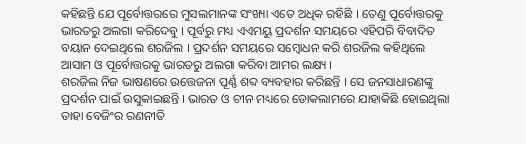କହିଛନ୍ତି ଯେ ପୂର୍ବୋତ୍ତରରେ ମୁସଲମାନଙ୍କ ସଂଖ୍ୟା ଏତେ ଅଧିକ ରହିଛି । ତେଣୁ ପୂର୍ବୋତ୍ତରକୁ ଭାରତରୁ ଅଲଗା କରିଦେବୁ । ପୂର୍ବରୁ ମଧ୍ୟ ଏଏମୟୁ ପ୍ରଦର୍ଶନ ସମୟରେ ଏହିପରି ବିବାଦିତ ବୟାନ ଦେଇଥିଲେ ଶରଜିଲ । ପ୍ରଦର୍ଶନ ସମୟରେ ସମ୍ବୋଧନ କରି ଶରଜିଲ କହିଥିଲେ ଆସାମ ଓ ପୂର୍ବୋତ୍ତରକୁ ଭାରତରୁ ଅଲଗା କରିବା ଆମର ଲକ୍ଷ୍ୟ ।
ଶରଜିଲ ନିଜ ଭାଷଣରେ ଉତ୍ତେଜନା ପୂର୍ଣ୍ଣ ଶବ୍ଦ ବ୍ୟବହାର କରିଛନ୍ତି । ସେ ଜନସାଧାରଣଙ୍କୁ ପ୍ରଦର୍ଶନ ପାଇଁ ଉସୁକାଇଛନ୍ତି । ଭାରତ ଓ ଚୀନ ମଧ୍ୟରେ ଡୋକଲାମରେ ଯାହାକିଛି ହୋଇଥିଲା ତାହା ବେଜିଂର ରଣନୀତି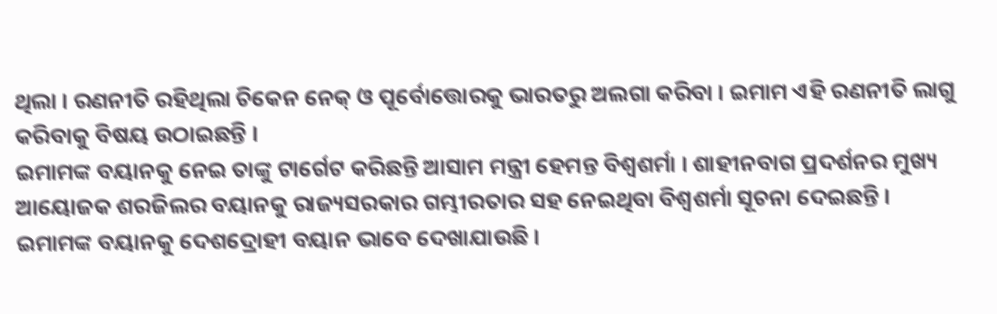ଥିଲା । ରଣନୀତି ରହିଥିଲା ଚିକେନ ନେକ୍ ଓ ପୂର୍ବୋତ୍ତୋରକୁ ଭାରତରୁ ଅଲଗା କରିବା । ଇମାମ ଏହି ରଣନୀତି ଲାଗୁ କରିବାକୁ ବିଷୟ ଉଠାଇଛନ୍ତି ।
ଇମାମଙ୍କ ବୟାନକୁ ନେଇ ତାଙ୍କୁ ଟାର୍ଗେଟ କରିଛନ୍ତି ଆସାମ ମନ୍ତ୍ରୀ ହେମନ୍ତ ବିଶ୍ବଶର୍ମା । ଶାହୀନବାଗ ପ୍ରଦର୍ଶନର ମୁଖ୍ୟ ଆୟୋଜକ ଶରଜିଲର ବୟାନକୁ ରାଜ୍ୟସରକାର ଗମ୍ଭୀରତାର ସହ ନେଇଥିବା ବିଶ୍ବଶର୍ମା ସୂଚନା ଦେଇଛନ୍ତି । ଇମାମଙ୍କ ବୟାନକୁ ଦେଶଦ୍ରୋହୀ ବୟାନ ଭାବେ ଦେଖାଯାଉଛି ।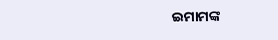ଇମାମଙ୍କ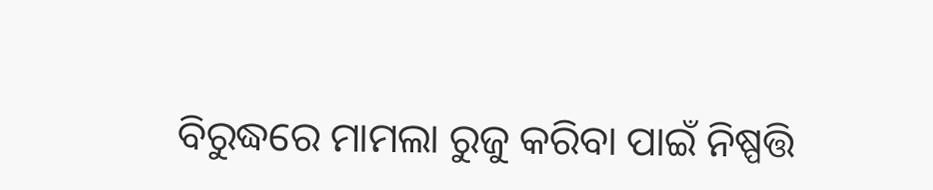ବିରୁଦ୍ଧରେ ମାମଲା ରୁଜୁ କରିବା ପାଇଁ ନିଷ୍ପତ୍ତି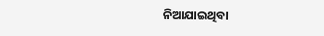ନିଆଯାଇଥିବା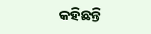କହିଛନ୍ତି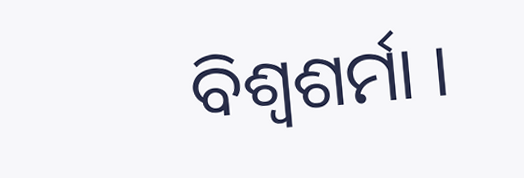ବିଶ୍ବଶର୍ମା ।